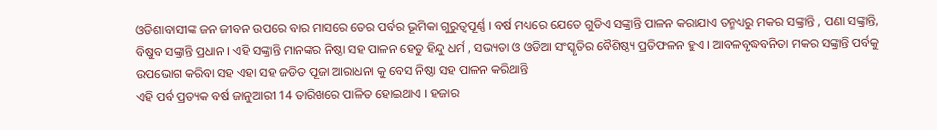ଓଡିଶାବାସୀଙ୍କ ଜନ ଜୀବନ ଉପରେ ବାର ମାସରେ ତେର ପର୍ବର ଭୂମିକା ଗୁରୁତ୍ଵପୂର୍ଣ୍ଣ । ବର୍ଷ ମଧ୍ୟରେ ଯେତେ ଗୁଡିଏ ସଙ୍କ୍ରାନ୍ତି ପାଳନ କରାଯାଏ ତନ୍ମଧ୍ୟରୁ ମକର ସଙ୍କ୍ରାନ୍ତି , ପଣା ସଙ୍କ୍ରାନ୍ତି, ବିଷୁବ ସଙ୍କ୍ରାନ୍ତି ପ୍ରଧାନ । ଏହି ସଙ୍କ୍ରାନ୍ତି ମାନଙ୍କର ନିଷ୍ଠା ସହ ପାଳନ ହେତୁ ହିନ୍ଦୁ ଧର୍ମ , ସଭ୍ୟତା ଓ ଓଡିଆ ସଂସ୍କୃତିର ବୈଶିଷ୍ଠ୍ୟ ପ୍ରତିଫଳନ ହୁଏ । ଆବଳବୃଦ୍ଧବନିତା ମକର ସଙ୍କ୍ରାନ୍ତି ପର୍ବକୁ ଉପଭୋଗ କରିବା ସହ ଏହା ସହ ଜଡିତ ପୂଜା ଆରାଧନା କୁ ବେସ ନିଷ୍ଠା ସହ ପାଳନ କରିଥାନ୍ତି
ଏହି ପର୍ବ ପ୍ରତ୍ୟକ ବର୍ଷ ଜାନୁଆରୀ 14 ତାରିଖରେ ପାଳିତ ହୋଇଥାଏ । ହଜାର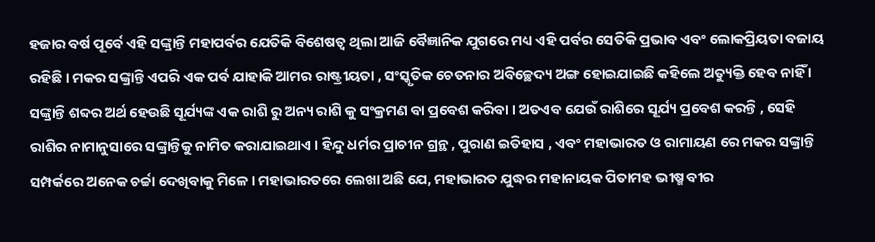ହଜାର ବର୍ଷ ପୂର୍ବେ ଏହି ସଙ୍କ୍ରାନ୍ତି ମହାପର୍ବର ଯେତିକି ବିଶେଷତ୍ଵ ଥିଲା ଆଜି ବୈଜ୍ଞାନିକ ଯୁଗରେ ମଧ୍ୟ ଏହି ପର୍ବର ସେତିକି ପ୍ରଭାବ ଏବଂ ଲୋକପ୍ରିୟତା ବଜାୟ ରହିଛି । ମକର ସଙ୍କ୍ରାନ୍ତି ଏପରି ଏକ ପର୍ବ ଯାହାକି ଆମର ରାଷ୍ଟ୍ରୀୟତା , ସଂସ୍କୃତିକ ଚେତନାର ଅବିଚ୍ଛେଦ୍ୟ ଅଙ୍ଗ ହୋଇଯାଇଛି କହିଲେ ଅତ୍ୟୁକ୍ତି ହେବ ନାହିଁ ।
ସଙ୍କ୍ରାନ୍ତି ଶବ୍ଦର ଅର୍ଥ ହେଉଛି ସୂର୍ଯ୍ୟଙ୍କ ଏକ ରାଶି ରୁ ଅନ୍ୟ ରାଶି କୁ ସଂକ୍ରମଣ ବା ପ୍ରବେଶ କରିବା । ଅତଏବ ଯେଉଁ ରାଶିରେ ସୂର୍ଯ୍ୟ ପ୍ରବେଶ କରନ୍ତି , ସେହି ରାଶିର ନାମାନୁସାରେ ସଙ୍କ୍ରାନ୍ତିକୁ ନାମିତ କରାଯାଇଥାଏ । ହିନ୍ଦୁ ଧର୍ମର ପ୍ରାଚୀନ ଗ୍ରନ୍ଥ , ପୁରାଣ ଇତିହାସ , ଏବଂ ମହାଭାରତ ଓ ରାମାୟଣ ରେ ମକର ସଙ୍କ୍ରାନ୍ତି ସମ୍ପର୍କରେ ଅନେକ ଚର୍ଚ୍ଚା ଦେଖିବାକୁ ମିଳେ । ମହାଭାରତରେ ଲେଖା ଅଛି ଯେ, ମହାଭାରତ ଯୁଦ୍ଧର ମହାନାୟକ ପିତାମହ ଭୀଷ୍ମ ବୀର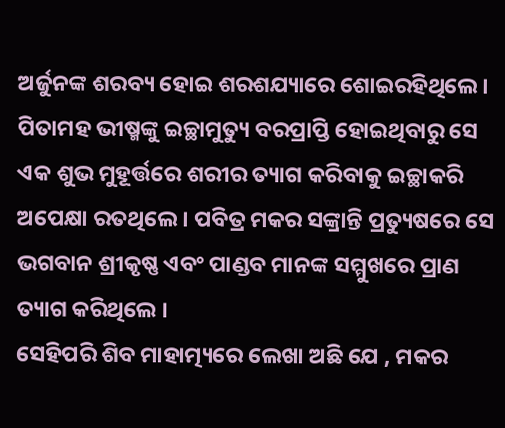ଅର୍ଜୁନଙ୍କ ଶରବ୍ୟ ହୋଇ ଶରଶଯ୍ୟାରେ ଶୋଇରହିଥିଲେ । ପିତାମହ ଭୀଷ୍ମଙ୍କୁ ଇଚ୍ଛାମୁତ୍ୟୁ ବରପ୍ରାପ୍ତି ହୋଇଥିବାରୁ ସେ ଏକ ଶୁଭ ମୁହୂର୍ତ୍ତରେ ଶରୀର ତ୍ୟାଗ କରିବାକୁ ଇଚ୍ଛାକରି ଅପେକ୍ଷା ରତଥିଲେ । ପବିତ୍ର ମକର ସଙ୍କ୍ରାନ୍ତି ପ୍ରତ୍ୟୁଷରେ ସେ ଭଗବାନ ଶ୍ରୀକୃଷ୍ଣ ଏବଂ ପାଣ୍ଡବ ମାନଙ୍କ ସମ୍ମୁଖରେ ପ୍ରାଣ ତ୍ୟାଗ କରିଥିଲେ ।
ସେହିପରି ଶିବ ମାହାତ୍ମ୍ୟରେ ଲେଖା ଅଛି ଯେ , ମକର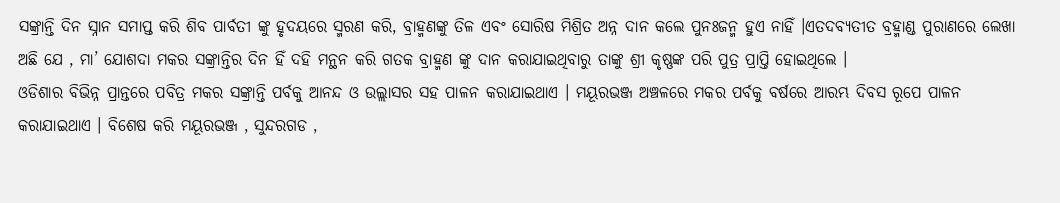ସଙ୍କ୍ରାନ୍ତି ଦିନ ସ୍ନାନ ସମାପ୍ତ କରି ଶିବ ପାର୍ବତୀ ଙ୍କୁ ହୃଦୟରେ ସ୍ମରଣ କରି, ବ୍ରାହ୍ମଣଙ୍କୁ ତିଳ ଏବଂ ସୋରିଷ ମିଶ୍ରିତ ଅନ୍ନ ଦାନ କଲେ ପୁନଃଜନ୍ମ ହୁଏ ନାହିଁ ।ଏତଦବ୍ୟତୀତ ବ୍ରହ୍ମାଣ୍ଡ ପୁରାଣରେ ଲେଖା ଅଛି ଯେ , ମା’ ଯୋଶଦା ମକର ସଙ୍କ୍ରାନ୍ତିର ଦିନ ହିଁ ଦହି ମନ୍ଥନ କରି ଗତକ ବ୍ରାହ୍ମଣ ଙ୍କୁ ଦାନ କରାଯାଇଥିବାରୁ ତାଙ୍କୁ ଶ୍ରୀ କୃଷ୍ଣଙ୍କ ପରି ପୁତ୍ର ପ୍ରାପ୍ତି ହୋଇଥିଲେ ।
ଓଡିଶାର ବିଭିନ୍ନ ପ୍ରାନ୍ତରେ ପବିତ୍ର ମକର ସଙ୍କ୍ରାନ୍ତି ପର୍ବକୁ ଆନନ୍ଦ ଓ ଉଲ୍ଲାସର ସହ ପାଳନ କରାଯାଇଥାଏ । ମୟୂରଭଞ୍ଜ ଅଞ୍ଚଳରେ ମକର ପର୍ବକୁ ବର୍ଷରେ ଆରମ୍ଭ ଦିବସ ରୂପେ ପାଳନ କରାଯାଇଥାଏ । ବିଶେଷ କରି ମୟୂରଭଞ୍ଜ , ସୁନ୍ଦରଗଡ ,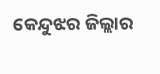କେନ୍ଦୁଝର ଜିଲ୍ଲାର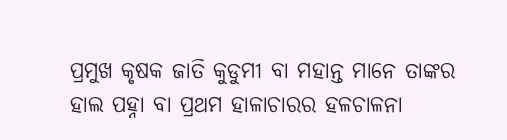ପ୍ରମୁଖ କୃଷକ ଜାତି କୁଡୁମୀ ବା ମହାନ୍ତ ମାନେ ତାଙ୍କର ହାଲ ପହ୍ନା ବା ପ୍ରଥମ ହାଳାଚାରର ହଳଚାଳନା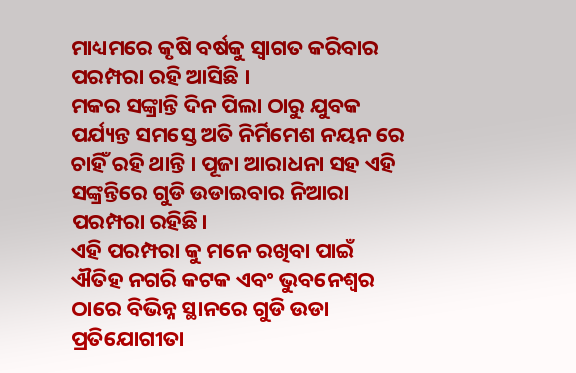ମାଧ୍ୟମରେ କୃଷି ବର୍ଷକୁ ସ୍ଵାଗତ କରିବାର ପରମ୍ପରା ରହି ଆସିଛି ।
ମକର ସଙ୍କ୍ରାନ୍ତି ଦିନ ପିଲା ଠାରୁ ଯୁବକ ପର୍ଯ୍ୟନ୍ତ ସମସ୍ତେ ଅତି ନିର୍ମିମେଶ ନୟନ ରେ ଚାହିଁ ରହି ଥାନ୍ତି । ପୂଜା ଆରାଧନା ସହ ଏହି ସଙ୍କ୍ରନ୍ତିରେ ଗୁଡି ଉଡାଇବାର ନିଆରା ପରମ୍ପରା ରହିଛି।
ଏହି ପରମ୍ପରା କୁ ମନେ ରଖିବା ପାଇଁ ଐତିହ ନଗରି କଟକ ଏବଂ ଭୁବନେଶ୍ଵର ଠାରେ ବିଭିନ୍ନ ସ୍ଥାନରେ ଗୁଡି ଉଡା ପ୍ରତିଯୋଗୀତା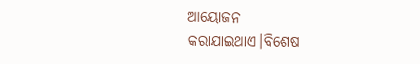ଆୟୋଜନ କରାଯାଇଥାଏ।ବିଶେଷ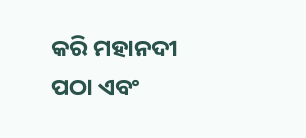କରି ମହାନଦୀ ପଠା ଏବଂ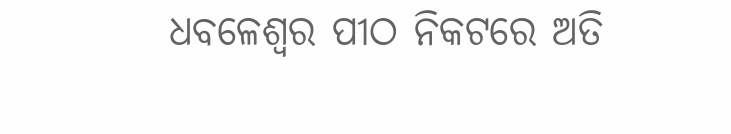ଧବଳେଶ୍ଵର ପୀଠ ନିକଟରେ ଅତି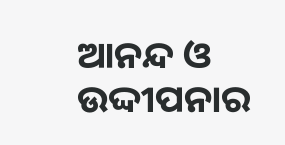ଆନନ୍ଦ ଓ ଉଦ୍ଦୀପନାର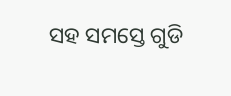ସହ ସମସ୍ତେ ଗୁଡି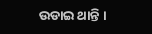ଉଡାଇ ଥାନ୍ତି ।